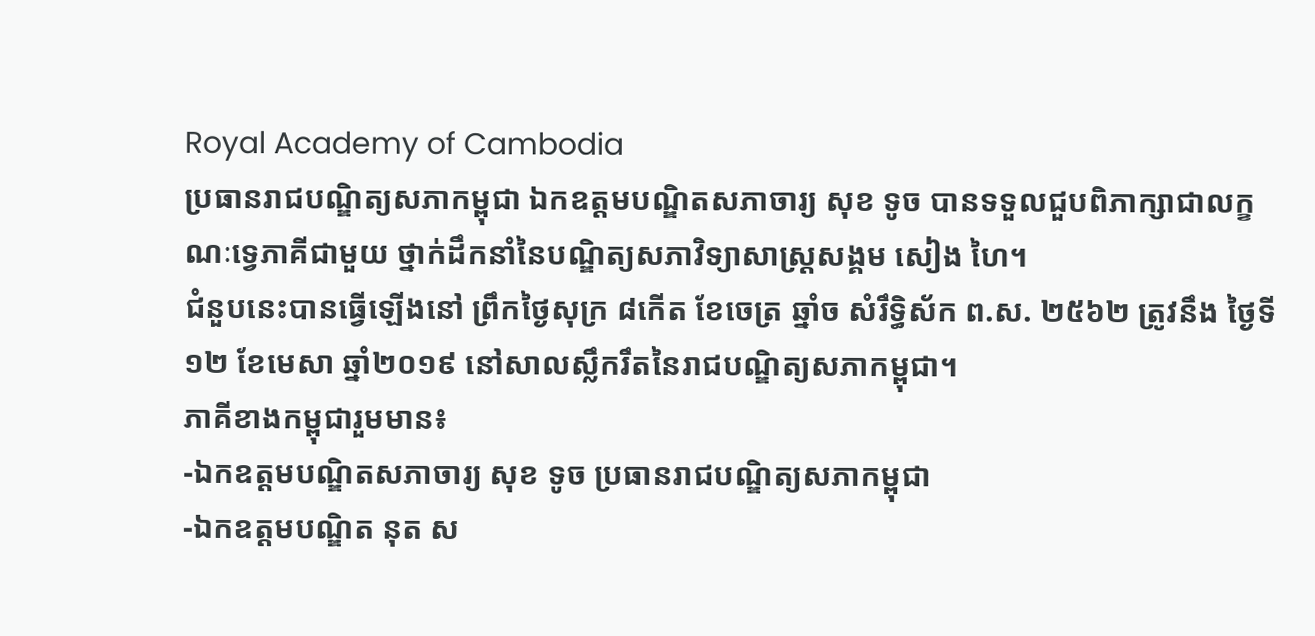Royal Academy of Cambodia
ប្រធានរាជបណ្ឌិត្យសភាកម្ពុជា ឯកឧត្តមបណ្ឌិតសភាចារ្យ សុខ ទូច បានទទួលជួបពិភាក្សាជាលក្ខណៈទ្វេភាគីជាមួយ ថ្នាក់ដឹកនាំនៃបណ្ឌិត្យសភាវិទ្យាសាស្ដ្រសង្គម សៀង ហៃ។
ជំនួបនេះបានធ្វើឡើងនៅ ព្រឹកថ្ងៃសុក្រ ៨កើត ខែចេត្រ ឆ្នាំច សំរឹទ្ធិស័ក ព.ស. ២៥៦២ ត្រូវនឹង ថ្ងៃទី១២ ខែមេសា ឆ្នាំ២០១៩ នៅសាលសឹ្លករឹតនៃរាជបណ្ឌិត្យសភាកម្ពុជា។
ភាគីខាងកម្ពុជារួមមាន៖
-ឯកឧត្តមបណ្ឌិតសភាចារ្យ សុខ ទូច ប្រធានរាជបណ្ឌិត្យសភាកម្ពុជា
-ឯកឧត្តមបណ្ឌិត នុត ស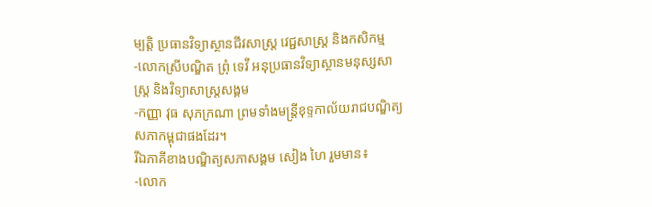ម្បត្តិ ប្រធានវិទ្យាស្ថានជីវសាស្ត្រ វេជ្ជសាស្ត្រ និងកសិកម្ម
-លោកស្រីបណ្ឌិត ព្រុំ ទេវី អនុប្រធានវិទ្យាស្ថានមនុស្សសាស្ត្រ និងវិទ្យាសាស្ត្រសង្គម
-កញ្ញា វុធ សុភក្រណា ព្រមទាំងមន្ត្រីខុទ្ទកាល័យរាជបណ្ឌិត្យសភាកម្ពុជាផងដែរ។
រីឯភាគីខាងបណ្ឌិត្យសភាសង្គម សៀង ហៃ រួមមាន៖
-លោក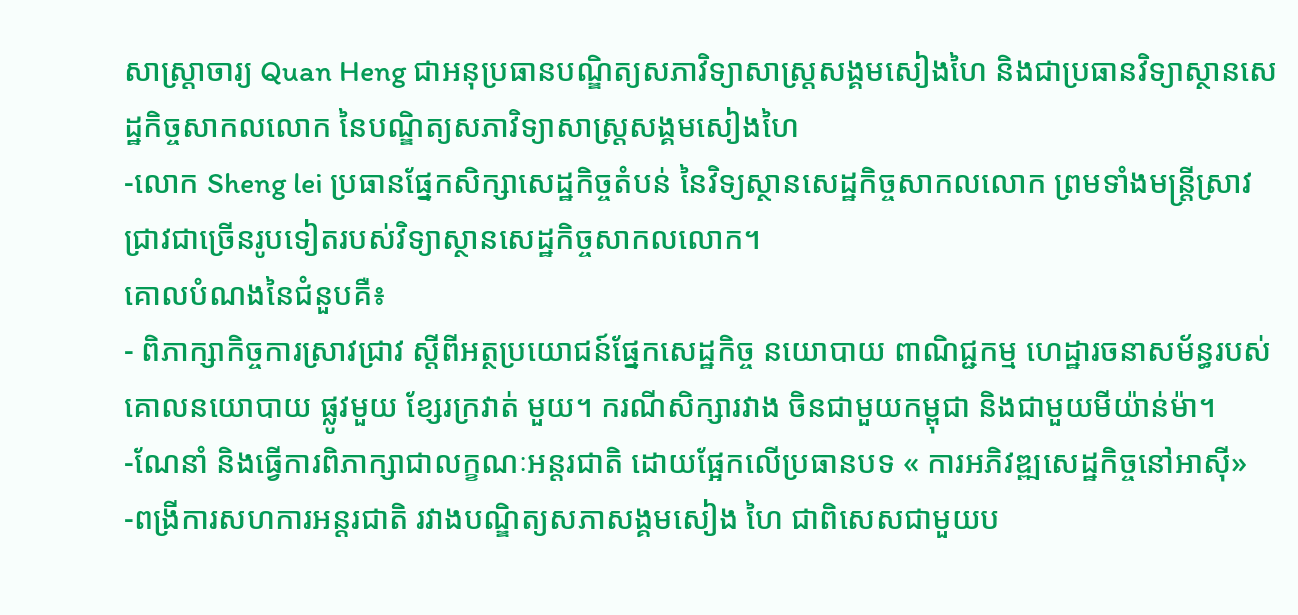សាស្ត្រាចារ្យ Quan Heng ជាអនុប្រធានបណ្ឌិត្យសភាវិទ្យាសាស្ត្រសង្គមសៀងហៃ និងជាប្រធានវិទ្យាស្ថានសេដ្ឋកិច្ចសាកលលោក នៃបណ្ឌិត្យសភាវិទ្យាសាស្ត្រសង្គមសៀងហៃ
-លោក Sheng lei ប្រធានផ្នែកសិក្សាសេដ្ឋកិច្ចតំបន់ នៃវិទ្យស្ថានសេដ្ឋកិច្ចសាកលលោក ព្រមទាំងមន្ត្រីស្រាវជ្រាវជាច្រើនរូបទៀតរបស់វិទ្យាស្ថានសេដ្ឋកិច្ចសាកលលោក។
គោលបំណងនៃជំនួបគឺ៖
- ពិភាក្សាកិច្ចការស្រាវជ្រាវ ស្តីពីអត្ថប្រយោជន៍ផ្នែកសេដ្ឋកិច្ច នយោបាយ ពាណិជ្ជកម្ម ហេដ្ឋារចនាសម័ន្ធរបស់គោលនយោបាយ ផ្លូវមួយ ខ្សែរក្រវាត់ មួយ។ ករណីសិក្សារវាង ចិនជាមួយកម្ពុជា និងជាមួយមីយ៉ាន់ម៉ា។
-ណែនាំ និងធ្វើការពិភាក្សាជាលក្ខណៈអន្តរជាតិ ដោយផ្អែកលើប្រធានបទ « ការអភិវឌ្ឍសេដ្ឋកិច្ចនៅអាស៊ី»
-ពង្រីការសហការអន្តរជាតិ រវាងបណ្ឌិត្យសភាសង្គមសៀង ហៃ ជាពិសេសជាមួយប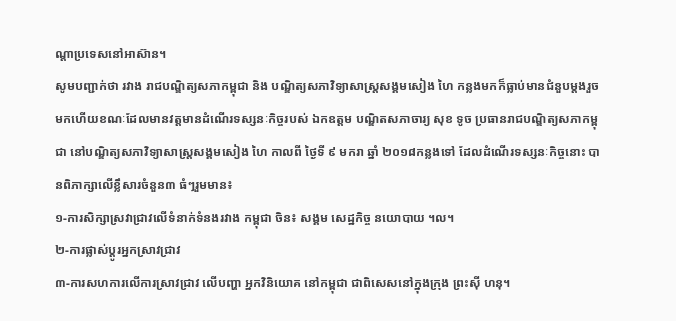ណ្តាប្រទេសនៅអាស៊ាន។
សូមបញ្ជាក់ថា រវាង រាជបណ្ឌិត្យសភាកម្ពុជា និង បណ្ឌិត្យសភាវិទ្យាសាស្ត្រសង្គមសៀង ហៃ កន្លងមកក៏ធ្លាប់មានជំនួបម្តងរួចមកហើយខណៈដែលមានវត្តមានដំណើរទស្សនៈកិច្ចរបស់ ឯកឧត្តម បណ្ឌិតសភាចារ្យ សុខ ទូច ប្រធានរាជបណ្ឌិត្យសភាកម្ពុជា នៅបណ្ឌិត្យសភាវិទ្យាសាស្ត្រសង្គមសៀង ហៃ កាលពី ថ្ងៃទី ៩ មករា ឆ្នាំ ២០១៨កន្លងទៅ ដែលដំណើរទស្សនៈកិច្ចនោះ បានពិភាក្សាលើខ្លឹសារចំនួន៣ ធំៗរួមមាន៖
១-ការសិក្សាស្រវាជ្រាវលើទំនាក់ទំនងរវាង កម្ពុជា ចិន៖ សង្គម សេដ្ឋកិច្ច នយោបាយ ។ល។
២-ការផ្លាស់ប្តូរអ្នកស្រាវជ្រាវ
៣-ការសហការលើការស្រាវជ្រាវ លើបញ្ហា អ្នកវិនិយោគ នៅកម្ពុជា ជាពិសេសនៅក្នុងក្រុង ព្រះស៊ី ហនុ។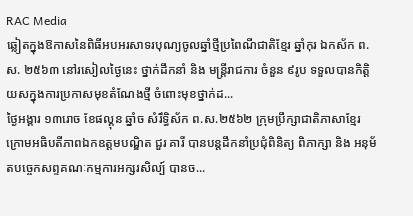RAC Media
ឆ្លៀតក្នុងឱកាសនៃពិធីអបអរសាទរបុណ្យចូលឆ្នាំថ្មីប្រពៃណីជាតិខ្មែរ ឆ្នាំកុរ ឯកស័ក ព.ស. ២៥៦៣ នៅរសៀលថ្ងៃនេះ ថ្នាក់ដឹកនាំ និង មន្ត្រីរាជការ ចំនួន ៩រូប ទទួលបានកិត្តិយសក្នុងការប្រកាសមុខតំណែងថ្មី ចំពោះមុខថ្នាក់ដ...
ថ្ងៃអង្គារ ១៣រោច ខែផល្គុន ឆ្នាំច សំរឹទ្ធិស័ក ព.ស.២៥៦២ ក្រុមប្រឹក្សាជាតិភាសាខ្មែរ ក្រោមអធិបតីភាពឯកឧត្តមបណ្ឌិត ជួរ គារី បានបន្តដឹកនាំប្រជុំពិនិត្យ ពិភាក្សា និង អនុម័តបច្ចេកសព្ទគណៈកម្មការអក្សរសិល្ប៍ បានច...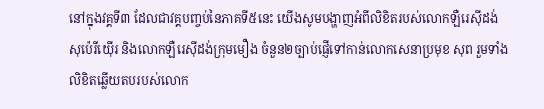នៅក្នុងវគ្គទី៣ ដែលជាវគ្គបញ្ចប់នៃភាគទី៥នេះ យើងសូមបង្ហាញអំពីលិខិតរបស់លោកឡឺរេស៊ីដង់ សុប៉េរីយ៉ើរ និងលោកឡឺរេស៊ីដង់ក្រុមមឿង ចំនួន២ច្បាប់ផ្ញើទៅកាន់លោកសេនាប្រមុខ សុព រួមទាំងលិខិតឆ្លើយតបរបស់លោក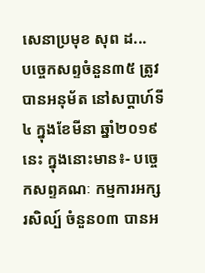សេនាប្រមុខ សុព ដ...
បច្ចេកសព្ទចំនួន៣៥ ត្រូវបានអនុម័ត នៅសប្តាហ៍ទី៤ ក្នុងខែមីនា ឆ្នាំ២០១៩នេះ ក្នុងនោះមាន៖- បច្ចេកសព្ទគណៈ កម្មការអក្សរសិល្ប៍ ចំនួន០៣ បានអ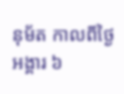នុម័ត កាលពីថ្ងៃអង្គារ ៦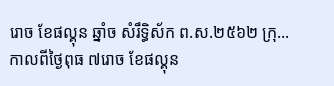រោច ខែផល្គុន ឆ្នាំច សំរឹទ្ធិស័ក ព.ស.២៥៦២ ក្រុ...
កាលពីថ្ងៃពុធ ៧រោច ខែផល្គុន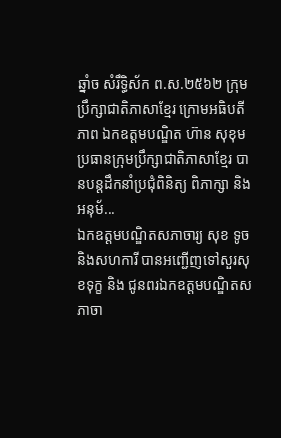ឆ្នាំច សំរឹទ្ធិស័ក ព.ស.២៥៦២ ក្រុមប្រឹក្សាជាតិភាសាខ្មែរ ក្រោមអធិបតីភាព ឯកឧត្តមបណ្ឌិត ហ៊ាន សុខុម ប្រធានក្រុមប្រឹក្សាជាតិភាសាខ្មែរ បានបន្តដឹកនាំប្រជុំពិនិត្យ ពិភាក្សា និង អនុម័...
ឯកឧត្តមបណ្ឌិតសភាចារ្យ សុខ ទូច និងសហការី បានអញ្ជើញទៅសួរសុខទុក្ខ និង ជូនពរឯកឧត្តមបណ្ឌិតសភាចា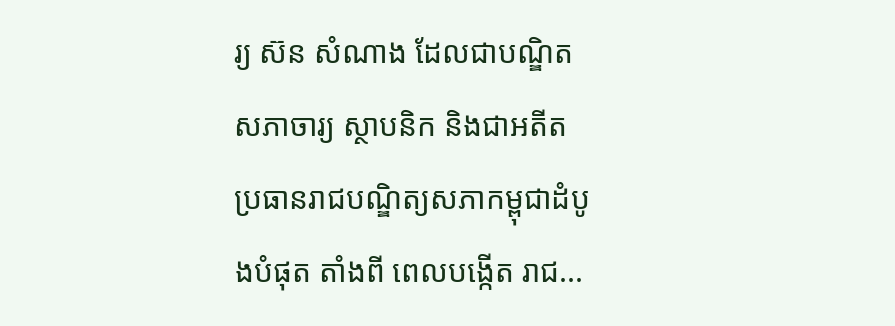រ្យ ស៊ន សំណាង ដែលជាបណ្ឌិតសភាចារ្យ ស្ថាបនិក និងជាអតីតប្រធានរាជបណ្ឌិត្យសភាកម្ពុជាដំបូងបំផុត តាំងពី ពេលបង្កើត រាជ...